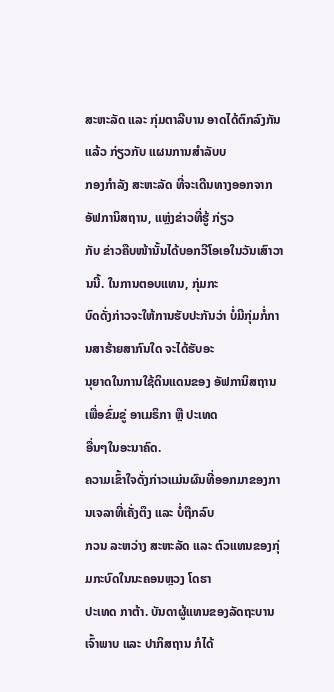ສະຫະລັດ ແລະ ກຸ່ມຕາລີບານ ອາດໄດ້ຕົກລົງກັນແລ້ວ ກ່ຽວກັບ ແຜນການສຳລັບບ
ກອງກຳລັງ ສະຫະລັດ ທີ່ຈະເດີນທາງອອກຈາກ ອັຟການິສຖານ, ແຫຼ່ງຂ່າວທີ່ຮູ້ ກ່ຽວ
ກັບ ຂ່າວຄືບໜ້ານັ້ນໄດ້ບອກວີໂອເອໃນວັນເສົາວານນີ້. ໃນການຕອບແທນ, ກຸ່ມກະ
ບົດດັ່ງກ່າວຈະໃຫ້ການຮັບປະກັນວ່າ ບໍ່ມີກຸ່ມກໍ່ການສາຮ້າຍສາກົນໃດ ຈະໄດ້ຮັບອະ
ນຸຍາດໃນການໃຊ້ດິນແດນຂອງ ອັຟການິສຖານ ເພື່ອຂົ່ມຂູ່ ອາເມຣິກາ ຫຼື ປະເທດ
ອື່ນໆໃນອະນາຄົດ.
ຄວາມເຂົ້າໃຈດັ່ງກ່າວແມ່ນຜົນທີ່ອອກມາຂອງການເຈລາທີ່ເຄັ່ງຕຶງ ແລະ ບໍ່ຖືກລົບ
ກວນ ລະຫວ່າງ ສະຫະລັດ ແລະ ຕົວແທນຂອງກຸ່ມກະບົດໃນນະຄອນຫຼວງ ໂດຮາ
ປະເທດ ກາຕ້າ. ບັນດາຜູ້ແທນຂອງລັດຖະບານເຈົ້າພາບ ແລະ ປາກິສຖານ ກໍໄດ້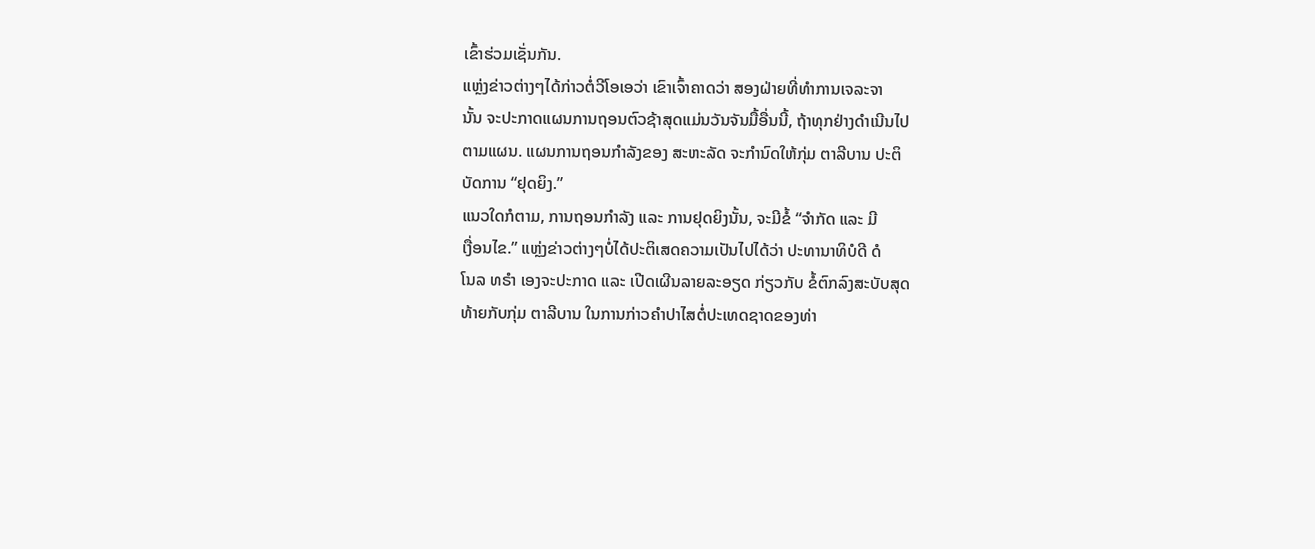ເຂົ້າຮ່ວມເຊັ່ນກັນ.
ແຫຼ່ງຂ່າວຕ່າງໆໄດ້ກ່າວຕໍ່ວີໂອເອວ່າ ເຂົາເຈົ້າຄາດວ່າ ສອງຝ່າຍທີ່ທຳການເຈລະຈາ
ນັ້ນ ຈະປະກາດແຜນການຖອນຕົວຊ້າສຸດແມ່ນວັນຈັນມື້ອື່ນນີ້, ຖ້າທຸກຢ່າງດຳເນີນໄປ
ຕາມແຜນ. ແຜນການຖອນກຳລັງຂອງ ສະຫະລັດ ຈະກຳນົດໃຫ້ກຸ່ມ ຕາລີບານ ປະຕິ
ບັດການ “ຢຸດຍິງ.”
ແນວໃດກໍຕາມ, ການຖອນກຳລັງ ແລະ ການຢຸດຍິງນັ້ນ, ຈະມີຂໍ້ “ຈຳກັດ ແລະ ມີ
ເງື່ອນໄຂ.” ແຫຼ່ງຂ່າວຕ່າງໆບໍ່ໄດ້ປະຕິເສດຄວາມເປັນໄປໄດ້ວ່າ ປະທານາທິບໍດີ ດໍ
ໂນລ ທຣຳ ເອງຈະປະກາດ ແລະ ເປີດເຜີນລາຍລະອຽດ ກ່ຽວກັບ ຂໍ້ຕົກລົງສະບັບສຸດ
ທ້າຍກັບກຸ່ມ ຕາລີບານ ໃນການກ່າວຄຳປາໄສຕໍ່ປະເທດຊາດຂອງທ່າ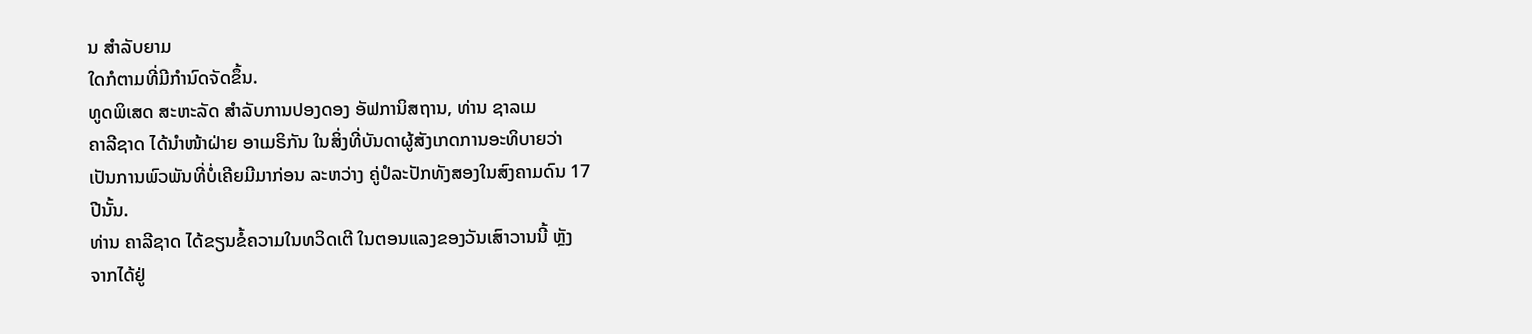ນ ສຳລັບຍາມ
ໃດກໍຕາມທີ່ມີກຳນົດຈັດຂຶ້ນ.
ທູດພິເສດ ສະຫະລັດ ສຳລັບການປອງດອງ ອັຟການິສຖານ, ທ່ານ ຊາລເມ
ຄາລີຊາດ ໄດ້ນຳໜ້າຝ່າຍ ອາເມຣິກັນ ໃນສິ່ງທີ່ບັນດາຜູ້ສັງເກດການອະທິບາຍວ່າ
ເປັນການພົວພັນທີ່ບໍ່ເຄີຍມີມາກ່ອນ ລະຫວ່າງ ຄູ່ປໍລະປັກທັງສອງໃນສົງຄາມດົນ 17
ປີນັ້ນ.
ທ່ານ ຄາລີຊາດ ໄດ້ຂຽນຂໍ້ຄວາມໃນທວິດເຕີ ໃນຕອນແລງຂອງວັນເສົາວານນີ້ ຫຼັງ
ຈາກໄດ້ຢູ່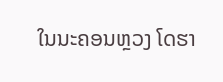ໃນນະຄອນຫຼວງ ໂດຮາ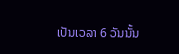ເປັນເວລາ 6 ວັນນັ້ນ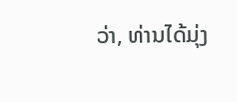ວ່າ, ທ່ານໄດ້ມຸ່ງ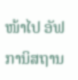ໜ້າໄປ ອັຟ
ການິສຖານ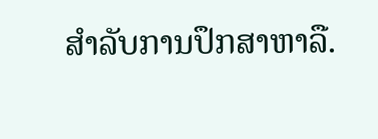ສຳລັບການປຶກສາຫາລື.